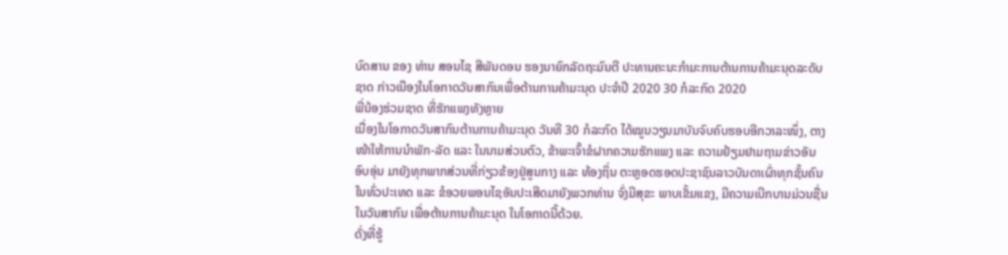ບົດສານ ຂອງ ທ່ານ ສອນໄຊ ສີພັນດອນ ຮອງນາຍົກລັດຖະມົນຕີ ປະທານຄະນະກໍາມະການຕ້ານການຄ້າມະນຸດລະດັບຊາດ ກ່າວເນືອງໃນໂອກາດວັນສາກົນເພື່ອຕ້ານການຄ້າມະນຸດ ປະຈໍາປີ 2020 30 ກໍລະກົດ 2020
ພີ່ນ້ອງຮ່ວມຊາດ ທີ່ຮັກແພງທັງຫຼາຍ
ເນື່ອງໃນໂອກາດວັນສາກົນຕ້ານການຄ້າມະນຸດ ວັນທີ 30 ກໍລະກົດ ໄດ້ໝູນວຽນມາບັນຈົບຄົບຮອບອີກວາລະໜຶ່ງ, ຕາງໜ້າໃຫ້ການນຳພັກ-ລັດ ແລະ ໃນນາມສ່ວນຕົວ, ຂ້າພະເຈົ້າຂໍຝາກຄວາມຮັກແພງ ແລະ ຄວາມຢ້ຽມຢາມຖາມຂ່າວອັນອົບອຸ່ນ ມາຍັງທຸກພາກສ່ວນທີ່ກ່ຽວຂ້ອງຢູ່ສູນກາງ ແລະ ທ້ອງຖິ່ນ ຕະຫຼອດຮອດປະຊາຊົນລາວບັນດາເຜົ່າທຸກຊັ້ນຄົນໃນທົ່ວປະເທດ ແລະ ຂໍອວຍພອນໄຊອັນປະເສີດມາຍັງພວກທ່ານ ຈົ່ງມີສຸຂະ ພາບເຂັ້ມແຂງ, ມີຄວາມເບີກບານມ່ວນຊື່ນ ໃນວັນສາກົນ ເພື່ອຕ້ານການຄ້າມະນຸດ ໃນໂອກາດນີ້ດ້ວຍ.
ດັ່ງທີ່ຮູ້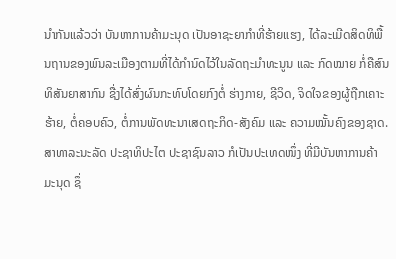ນຳກັນແລ້ວວ່າ ບັນຫາການຄ້າມະນຸດ ເປັນອາຊະຍາກຳທີ່ຮ້າຍແຮງ, ໄດ້ລະເມີດສິດທິພື້ນຖານຂອງພົນລະເມືອງຕາມທີ່ໄດ້ກຳນົດໄວ້ໃນລັດຖະມຳທະນູນ ແລະ ກົດໝາຍ ກໍ່ຄືສົນທິສັນຍາສາກົນ ຊື່ງໄດ້ສົ່ງຜົນກະທົບໂດຍກົງຕໍ່ ຮ່າງກາຍ, ຊີວິດ, ຈິດໃຈຂອງຜູ້ຖືກເຄາະຮ້າຍ, ຕໍ່ຄອບຄົວ, ຕໍ່ການພັດທະນາເສດຖະກິດ-ສັງຄົມ ແລະ ຄວາມໝັ້ນຄົງຂອງຊາດ.
ສາທາລະນະລັດ ປະຊາທິປະໄຕ ປະຊາຊົນລາວ ກໍເປັນປະເທດໜຶ່ງ ທີ່ມີບັນຫາການຄ້າມະນຸດ ຊຶ່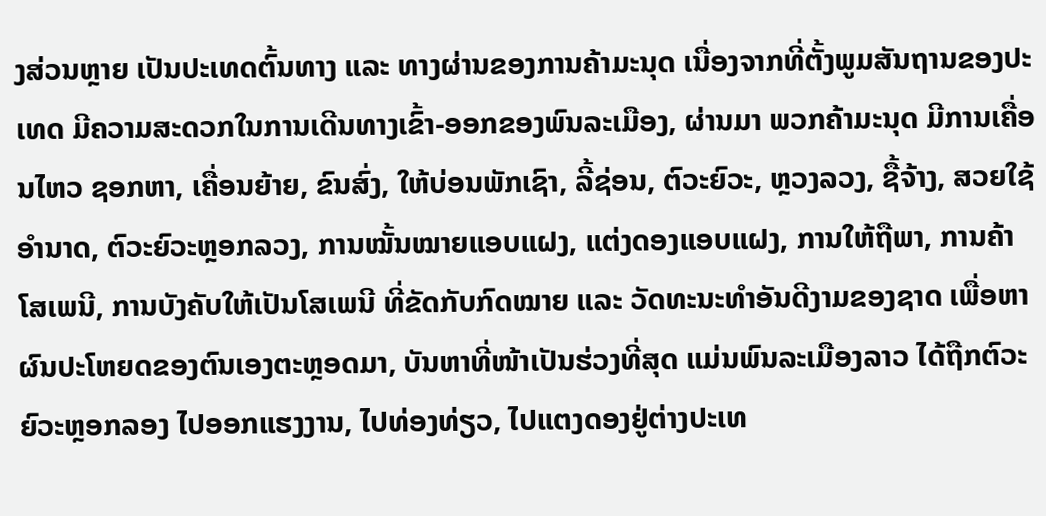ງສ່ວນຫຼາຍ ເປັນປະເທດຕົ້ນທາງ ແລະ ທາງຜ່ານຂອງການຄ້າມະນຸດ ເນື່ອງຈາກທີ່ຕັ້ງພູມສັນຖານຂອງປະເທດ ມີຄວາມສະດວກໃນການເດີນທາງເຂົ້າ-ອອກຂອງພົນລະເມືອງ, ຜ່ານມາ ພວກຄ້າມະນຸດ ມີການເຄື່ອນໄຫວ ຊອກຫາ, ເຄື່ອນຍ້າຍ, ຂົນສົ່ງ, ໃຫ້ບ່ອນພັກເຊົາ, ລີ້ຊ່ອນ, ຕົວະຍົວະ, ຫຼວງລວງ, ຊື້ຈ້າງ, ສວຍໃຊ້ອຳນາດ, ຕົວະຍົວະຫຼອກລວງ, ການໝັ້ນໝາຍແອບແຝງ, ແຕ່ງດອງແອບແຝງ, ການໃຫ້ຖືພາ, ການຄ້າໂສເພນີ, ການບັງຄັບໃຫ້ເປັນໂສເພນີ ທີ່ຂັດກັບກົດໝາຍ ແລະ ວັດທະນະທຳອັນດີງາມຂອງຊາດ ເພື່ອຫາຜົນປະໂຫຍດຂອງຕົນເອງຕະຫຼອດມາ, ບັນຫາທີ່ໜ້າເປັນຮ່ວງທີ່ສຸດ ແມ່ນພົນລະເມືອງລາວ ໄດ້ຖືກຕົວະຍົວະຫຼອກລອງ ໄປອອກແຮງງານ, ໄປທ່ອງທ່ຽວ, ໄປແຕງດອງຢູ່ຕ່າງປະເທ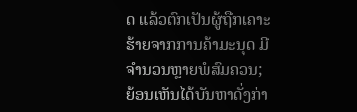ດ ແລ້ວຕົກເປັນຜູ້ຖືກເຄາະຮ້າຍຈາກການຄ້າມະນຸດ ມີຈຳນວນຫຼາຍພໍສົມຄວນ;
ຍ້ອນເຫັນໄດ້ບັນຫາດັ່ງກ່າ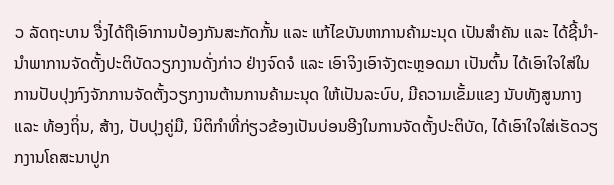ວ ລັດຖະບານ ຈື່ງໄດ້ຖືເອົາການປ້ອງກັນສະກັດກັ້ນ ແລະ ແກ້ໄຂບັນຫາການຄ້າມະນຸດ ເປັນສຳຄັນ ແລະ ໄດ້ຊີ້ນຳ-ນຳພາການຈັດຕັ້ງປະຕິບັດວຽກງານດັ່ງກ່າວ ຢ່າງຈົດຈໍ ແລະ ເອົາຈິງເອົາຈັງຕະຫຼອດມາ ເປັນຕົ້ນ ໄດ້ເອົາໃຈໃສ່ໃນການປັບປຸງກົງຈັກການຈັດຕັ້ງວຽກງານຕ້ານການຄ້າມະນຸດ ໃຫ້ເປັນລະບົບ, ມີຄວາມເຂັ້ມແຂງ ນັບທັງສູນກາງ ແລະ ທ້ອງຖິ່ນ, ສ້າງ, ປັບປຸງຄູ່ມື, ນິຕິກຳທີ່ກ່ຽວຂ້ອງເປັນບ່ອນອີງໃນການຈັດຕັ້ງປະຕິບັດ, ໄດ້ເອົາໃຈໃສ່ເຮັດວຽກງານໂຄສະນາປູກ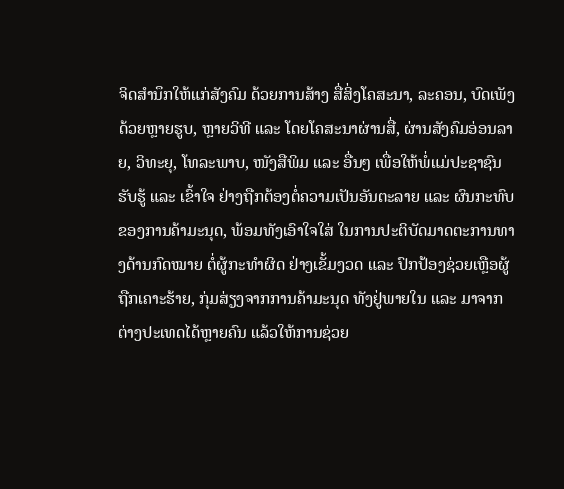ຈິດສຳນຶກໃຫ້ແກ່ສັງຄົມ ດ້ວຍການສ້າງ ສື່ສິ່ງໂຄສະນາ, ລະຄອນ, ບົດເພັງ ດ້ວຍຫຼາຍຮູບ, ຫຼາຍວິທີ ແລະ ໂດຍໂຄສະນາຜ່ານສື່, ຜ່ານສັງຄົມອ່ອນລາຍ, ວິທະຍຸ, ໂທລະພາບ, ໜັງສືພິມ ແລະ ອື່ນໆ ເພື່ອໃຫ້ພໍ່ແມ່ປະຊາຊົນ ຮັບຮູ້ ແລະ ເຂົ້າໃຈ ຢ່າງຖືກຕ້ອງຕໍ່ຄວາມເປັນອັນຕະລາຍ ແລະ ຜົນກະທົບຂອງການຄ້າມະນຸດ, ພ້ອມທັງເອົາໃຈໃສ່ ໃນການປະຕິບັດມາດຕະການທາງດ້ານກົດໝາຍ ຕໍ່ຜູ້ກະທຳຜິດ ຢ່າງເຂັ້ມງວດ ແລະ ປົກປ້ອງຊ່ວຍເຫຼືອຜູ້ຖືກເຄາະຮ້າຍ, ກຸ່ມສ່ຽງຈາກການຄ້າມະນຸດ ທັງຢູ່ພາຍໃນ ແລະ ມາຈາກຕ່າງປະເທດໄດ້ຫຼາຍຄົນ ແລ້ວໃຫ້ການຊ່ວຍ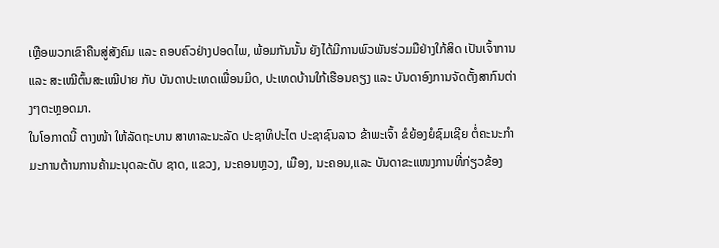ເຫຼືອພວກເຂົາຄືນສູ່ສັງຄົມ ແລະ ຄອບຄົວຢ່າງປອດໄພ, ພ້ອມກັນນັ້ນ ຍັງໄດ້ມີການພົວພັນຮ່ວມມືຢ່າງໃກ້ສິດ ເປັນເຈົ້າການ ແລະ ສະເໝີຕົ້ນສະເໝີປາຍ ກັບ ບັນດາປະເທດເພື່ອນມິດ, ປະເທດບ້ານໃກ້ເຮືອນຄຽງ ແລະ ບັນດາອົງການຈັດຕັ້ງສາກົນຕ່າງໆຕະຫຼອດມາ.
ໃນໂອກາດນີ້ ຕາງໜ້າ ໃຫ້ລັດຖະບານ ສາທາລະນະລັດ ປະຊາທິປະໄຕ ປະຊາຊົນລາວ ຂ້າພະເຈົ້າ ຂໍຍ້ອງຍໍຊົມເຊີຍ ຕໍ່ຄະນະກຳມະການຕ້ານການຄ້າມະນຸດລະດັບ ຊາດ, ແຂວງ, ນະຄອນຫຼວງ, ເມືອງ, ນະຄອນ,ແລະ ບັນດາຂະແໜງການທີ່ກ່ຽວຂ້ອງ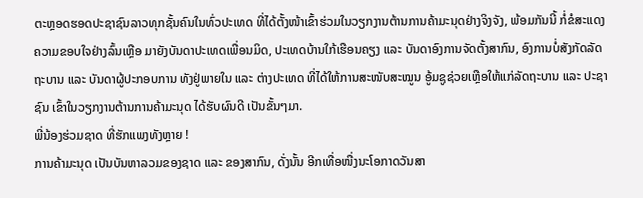ຕະຫຼອດຮອດປະຊາຊົນລາວທຸກຊັ້ນຄົນໃນທົ່ວປະເທດ ທີ່ໄດ້ຕັ້ງໜ້າເຂົ້າຮ່ວມໃນວຽກງານຕ້ານການຄ້າມະນຸດຢ່າງຈິງຈັງ, ພ້ອມກັນນີ້ ກໍ່ຂໍສະແດງຄວາມຂອບໃຈຢ່າງລົ້ນເຫຼືອ ມາຍັງບັນດາປະເທດເພື່ອນມິດ, ປະເທດບ້ານໃກ້ເຮືອນຄຽງ ແລະ ບັນດາອົງການຈັດຕັ້ງສາກົນ, ອົງການບໍ່ສັງກັດລັດຖະບານ ແລະ ບັນດາຜູ້ປະກອບການ ທັງຢູ່ພາຍໃນ ແລະ ຕ່າງປະເທດ ທີ່ໄດ້ໃຫ້ການສະໜັບສະໝູນ ອູ້ມຊູຊ່ວຍເຫຼືອໃຫ້ແກ່ລັດຖະບານ ແລະ ປະຊາຊົນ ເຂົ້າໃນວຽກງານຕ້ານການຄ້າມະນຸດ ໄດ້ຮັບຜົນດີ ເປັນຂັ້ນໆມາ.
ພີ່ນ້ອງຮ່ວມຊາດ ທີ່ຮັກແພງທັງຫຼາຍ !
ການຄ້າມະນຸດ ເປັນບັນຫາລວມຂອງຊາດ ແລະ ຂອງສາກົນ, ດັ່ງນັ້ນ ອີກເທື່ອໜື່ງນະໂອກາດວັນສາ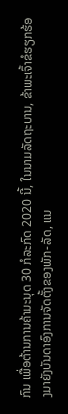ກົນ ເພື່ອຕ້ານການຄ້າມະນຸດ 30 ກໍລະກົດ 2020 ນີ້, ໃນນາມລັດຖະບານ, ຂ້າພະເຈົ້າຂໍຮຽກຮ້ອງມາຍັງບັນດາອົງການຈັດຕັ້ງຂອງພັກ-ລັດ, ແນ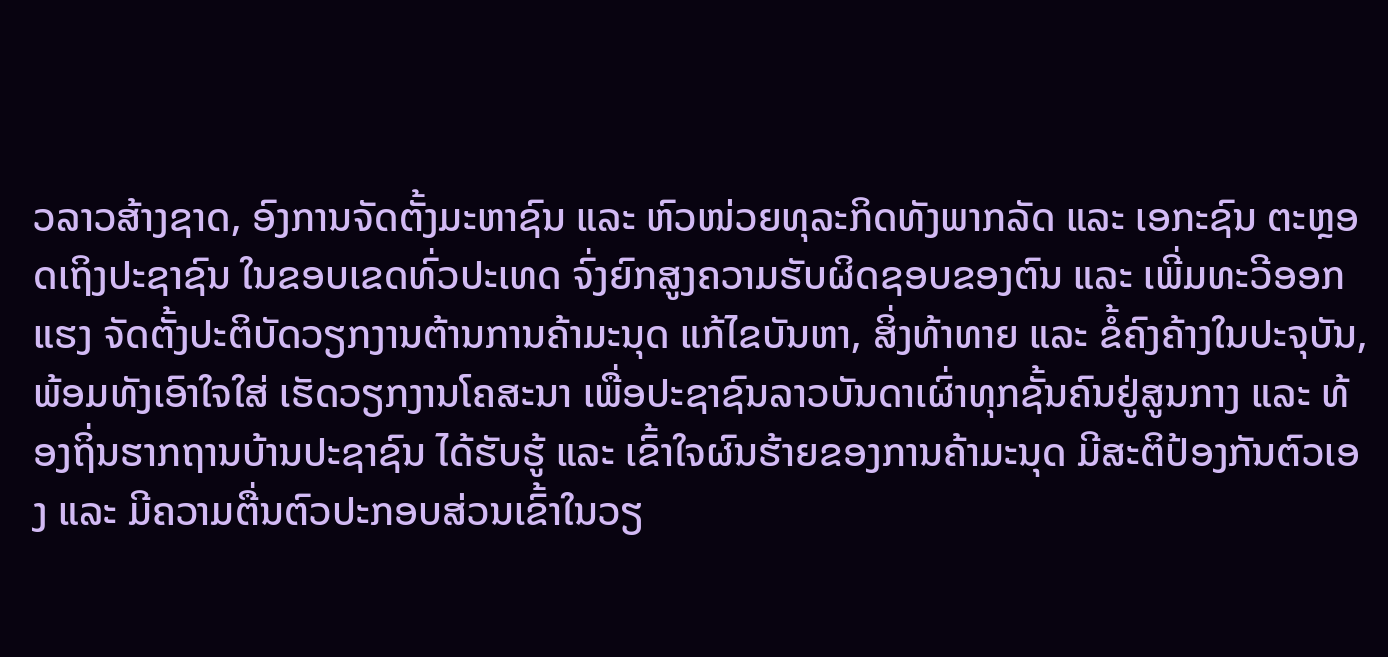ວລາວສ້າງຊາດ, ອົງການຈັດຕັ້ງມະຫາຊົນ ແລະ ຫົວໜ່ວຍທຸລະກິດທັງພາກລັດ ແລະ ເອກະຊົນ ຕະຫຼອດເຖິງປະຊາຊົນ ໃນຂອບເຂດທົ່ວປະເທດ ຈົ່ງຍົກສູງຄວາມຮັບຜິດຊອບຂອງຕົນ ແລະ ເພີ່ມທະວີອອກແຮງ ຈັດຕັ້ງປະຕິບັດວຽກງານຕ້ານການຄ້າມະນຸດ ແກ້ໄຂບັນຫາ, ສິ່ງທ້າທາຍ ແລະ ຂໍ້ຄົງຄ້າງໃນປະຈຸບັນ, ພ້ອມທັງເອົາໃຈໃສ່ ເຮັດວຽກງານໂຄສະນາ ເພື່ອປະຊາຊົນລາວບັນດາເຜົ່າທຸກຊັ້ນຄົນຢູ່ສູນກາງ ແລະ ທ້ອງຖິ່ນຮາກຖານບ້ານປະຊາຊົນ ໄດ້ຮັບຮູ້ ແລະ ເຂົ້າໃຈຜົນຮ້າຍຂອງການຄ້າມະນຸດ ມີສະຕິປ້ອງກັນຕົວເອງ ແລະ ມີຄວາມຕື່ນຕົວປະກອບສ່ວນເຂົ້າໃນວຽ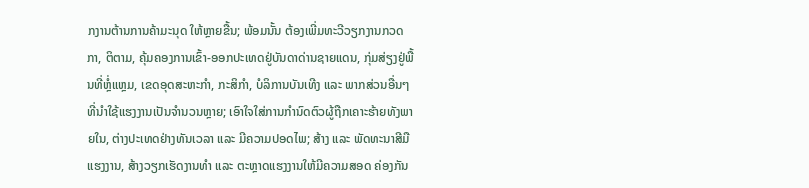ກງານຕ້ານການຄ້າມະນຸດ ໃຫ້ຫຼາຍຂື້ນ; ພ້ອມນັ້ນ ຕ້ອງເພີ່ມທະວີວຽກງານກວດກາ, ຕິຕາມ, ຄຸ້ມຄອງການເຂົ້າ-ອອກປະເທດຢູ່ບັນດາດ່ານຊາຍແດນ, ກຸ່ມສ່ຽງຢູ່ພື້ນທີ່ຫຼໍ່ແຫຼມ, ເຂດອຸດສະຫະກໍາ, ກະສິກຳ, ບໍລິການບັນເທີງ ແລະ ພາກສ່ວນອື່ນໆ ທີ່ນໍາໃຊ້ແຮງງານເປັນຈໍານວນຫຼາຍ; ເອົາໃຈໃສ່ການກໍານົດຕົວຜູ້ຖືກເຄາະຮ້າຍທັງພາຍໃນ, ຕ່າງປະເທດຢ່າງທັນເວລາ ແລະ ມີຄວາມປອດໄພ; ສ້າງ ແລະ ພັດທະນາສີມືແຮງງານ, ສ້າງວຽກເຮັດງານທໍາ ແລະ ຕະຫຼາດແຮງງານໃຫ້ມີຄວາມສອດ ຄ່ອງກັນ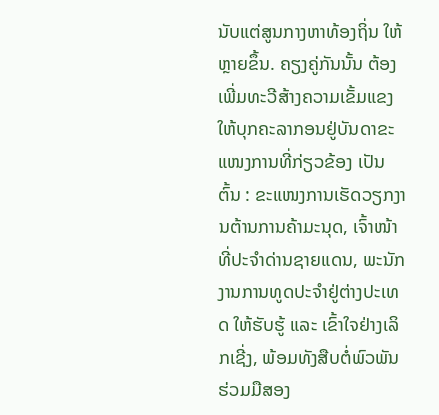ນັບແຕ່ສູນກາງຫາທ້ອງຖິ່ນ ໃຫ້ຫຼາຍຂຶ້ນ. ຄຽງຄູ່ກັນນັ້ນ ຕ້ອງເພີ່ມທະວີສ້າງຄວາມເຂັ້ມແຂງໃຫ້ບຸກຄະລາກອນຢູ່ບັນດາຂະແໜງການທີ່ກ່ຽວຂ້ອງ ເປັນຕົ້ນ : ຂະແໜງການເຮັດວຽກງານຕ້ານການຄ້າມະນຸດ, ເຈົ້າໜ້າທີ່ປະຈໍາດ່ານຊາຍແດນ, ພະນັກງານການທູດປະຈໍາຢູ່ຕ່າງປະເທດ ໃຫ້ຮັບຮູ້ ແລະ ເຂົ້າໃຈຢ່າງເລິກເຊີ່ງ, ພ້ອມທັງສືບຕໍ່ພົວພັນຮ່ວມມືສອງ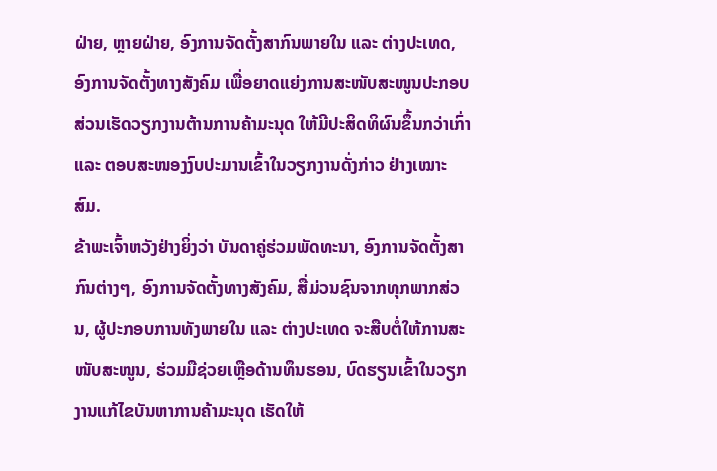ຝ່າຍ, ຫຼາຍຝ່າຍ, ອົງການຈັດຕັ້ງສາກົນພາຍໃນ ແລະ ຕ່າງປະເທດ, ອົງການຈັດຕັ້ງທາງສັງຄົມ ເພື່ອຍາດແຍ່ງການສະໜັບສະໜູນປະກອບສ່ວນເຮັດວຽກງານຕ້ານການຄ້າມະນຸດ ໃຫ້ມີປະສິດທິຜົນຂຶ້ນກວ່າເກົ່າ ແລະ ຕອບສະໜອງງົບປະມານເຂົ້າໃນວຽກງານດັ່ງກ່າວ ຢ່າງເໝາະສົມ.
ຂ້າພະເຈົ້າຫວັງຢ່າງຍິ່ງວ່າ ບັນດາຄູ່ຮ່ວມພັດທະນາ, ອົງການຈັດຕັ້ງສາກົນຕ່າງໆ, ອົງການຈັດຕັ້ງທາງສັງຄົມ, ສື່ມ່ວນຊົນຈາກທຸກພາກສ່ວນ, ຜູ້ປະກອບການທັງພາຍໃນ ແລະ ຕ່າງປະເທດ ຈະສືບຕໍ່ໃຫ້ການສະໜັບສະໜູນ, ຮ່ວມມືຊ່ວຍເຫຼືອດ້ານທຶນຮອນ, ບົດຮຽນເຂົ້າໃນວຽກງານແກ້ໄຂບັນຫາການຄ້າມະນຸດ ເຮັດໃຫ້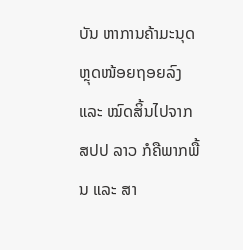ບັນ ຫາການຄ້າມະນຸດ ຫຼຸດໜ້ອຍຖອຍລົງ ແລະ ໝົດສິ້ນໄປຈາກ ສປປ ລາວ ກໍຄືພາກພື້ນ ແລະ ສາ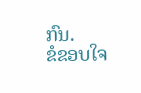ກົນ.
ຂໍຂອບໃຈ